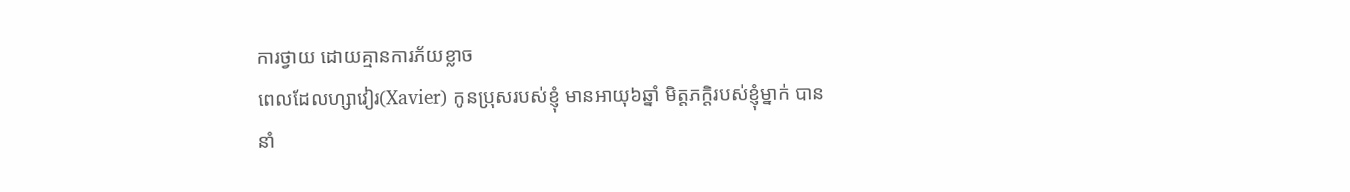ការថ្វាយ ដោយគ្មានការភ័យខ្លាច
ពេលដែលហ្សាវៀរ(Xavier) កូនប្រុសរបស់ខ្ញុំ មានអាយុ៦ឆ្នាំ មិត្តភក្តិរបស់ខ្ញុំម្នាក់ បាននាំ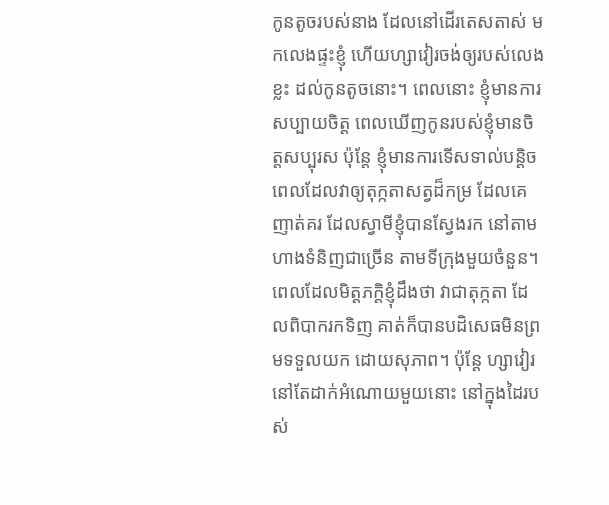កូនតូចរបស់នាង ដែលនៅដើរតេសតាស់ មកលេងផ្ទះខ្ញុំ ហើយហ្សាវៀរចង់ឲ្យរបស់លេងខ្លះ ដល់កូនតូចនោះ។ ពេលនោះ ខ្ញុំមានការសប្បាយចិត្ត ពេលឃើញកូនរបស់ខ្ញុំមានចិត្តសប្បុរស ប៉ុន្តែ ខ្ញុំមានការទើសទាល់បន្តិច ពេលដែលវាឲ្យតុក្កតាសត្វដ៏កម្រ ដែលគេញាត់គរ ដែលស្វាមីខ្ញុំបានស្វែងរក នៅតាមហាងទំនិញជាច្រើន តាមទីក្រុងមួយចំនួន។ ពេលដែលមិត្តភក្តិខ្ញុំដឹងថា វាជាតុក្កតា ដែលពិបាករកទិញ គាត់ក៏បានបដិសេធមិនព្រមទទួលយក ដោយសុភាព។ ប៉ុន្តែ ហ្សាវៀរនៅតែដាក់អំណោយមួយនោះ នៅក្នុងដៃរបស់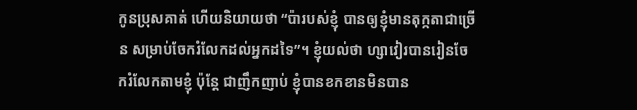កូនប្រុសគាត់ ហើយនិយាយថា “ប៉ារបស់ខ្ញុំ បានឲ្យខ្ញុំមានតុក្កតាជាច្រើន សម្រាប់ចែករំលែកដល់អ្នកដទៃ”។ ខ្ញុំយល់ថា ហ្សាវៀរបានរៀនចែករំលែកតាមខ្ញុំ ប៉ុន្តែ ជាញឹកញាប់ ខ្ញុំបានខកខានមិនបាន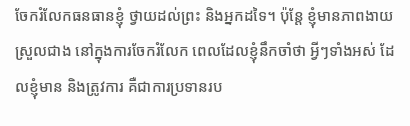ចែករំលែកធនធានខ្ញុំ ថ្វាយដល់ព្រះ និងអ្នកដទៃ។ ប៉ុន្តែ ខ្ញុំមានភាពងាយស្រួលជាង នៅក្នុងការចែករំលែក ពេលដែលខ្ញុំនឹកចាំថា អ្វីៗទាំងអស់ ដែលខ្ញុំមាន និងត្រូវការ គឺជាការប្រទានរប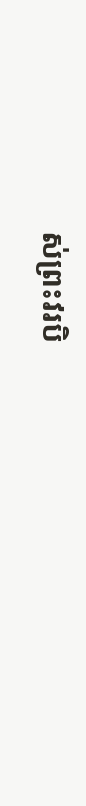ស់ព្រះវរបិ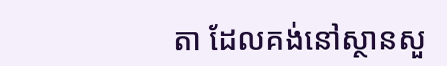តា ដែលគង់នៅស្ថានសួ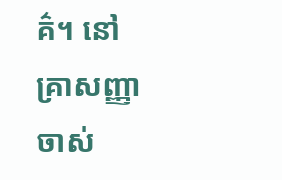គ៌។ នៅគ្រាសញ្ញាចាស់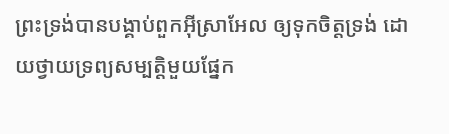ព្រះទ្រង់បានបង្គាប់ពួកអ៊ីស្រាអែល ឲ្យទុកចិត្តទ្រង់ ដោយថ្វាយទ្រព្យសម្បត្តិមួយផ្នែក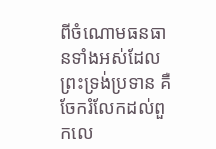ពីចំណោមធនធានទាំងអស់ដែលព្រះទ្រង់ប្រទាន គឺចែករំលែកដល់ពួកលេ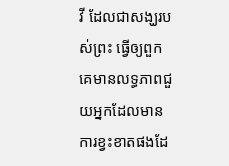វី ដែលជាសង្ឃរបស់ព្រះ ធ្វើឲ្យពួកគេមានលទ្ធភាពជួយអ្នកដែលមានការខ្វះខាតផងដែ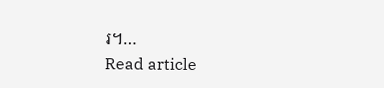រ។…
Read article